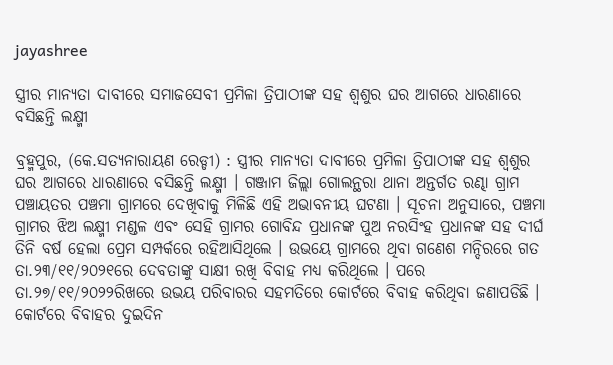jayashree

ସ୍ତ୍ରୀର ମାନ୍ୟତା ଦାବୀରେ ସମାଜସେବୀ ପ୍ରମିଳା ତ୍ରିପାଠୀଙ୍କ ସହ ଶ୍ୱଶୁର ଘର ଆଗରେ ଧାରଣାରେ ବସିଛନ୍ତି ଲକ୍ଷ୍ମୀ

ବ୍ରହ୍ମପୁର, (କେ.ସତ୍ୟନାରାୟଣ ରେଡ୍ଡୀ) : ସ୍ତ୍ରୀର ମାନ୍ୟତା ଦାବୀରେ ପ୍ରମିଳା ତ୍ରିପାଠୀଙ୍କ ସହ ଶ୍ୱଶୁର ଘର ଆଗରେ ଧାରଣାରେ ବସିଛନ୍ତି ଲକ୍ଷ୍ମୀ । ଗଞ୍ଜାମ ଜିଲ୍ଲା ଗୋଲନ୍ଥରା ଥାନା ଅନ୍ତର୍ଗତ ରଣ୍ଢା ଗ୍ରାମ ପଞ୍ଚାୟତର ପଞ୍ଚମା ଗ୍ରାମରେ ଦେଖିବାକୁ ମିଳିଛି ଏହି ଅଭାବନୀୟ ଘଟଣା । ସୂଚନା ଅନୁସାରେ, ପଞ୍ଚମା ଗ୍ରାମର ଝିଅ ଲକ୍ଷ୍ମୀ ମଣ୍ଡଳ ଏବଂ ସେହି ଗ୍ରାମର ଗୋବିନ୍ଦ ପ୍ରଧାନଙ୍କ ପୁଅ ନରସିଂହ ପ୍ରଧାନଙ୍କ ସହ ଦୀର୍ଘ ତିନି ବର୍ଷ ହେଲା ପ୍ରେମ ସମ୍ପର୍କରେ ରହିଆସିଥିଲେ । ଉଭୟେ ଗ୍ରାମରେ ଥିବା ଗଣେଶ ମନ୍ଦିରରେ ଗତ ତା.୨୩/୧୧/୨୦୨୧ରେ ଦେବତାଙ୍କୁ ସାକ୍ଷୀ ରଖି ବିବାହ ମଧ୍ୟ କରିଥିଲେ । ପରେ ତା.୨୭/୧୧/୨୦୨୨ରିଖରେ ଉଭୟ ପରିବାରର ସହମତିରେ କୋର୍ଟରେ ବିବାହ କରିଥିବା ଜଣାପଡିଛି । କୋର୍ଟରେ ବିବାହର ଦୁଇଦିନ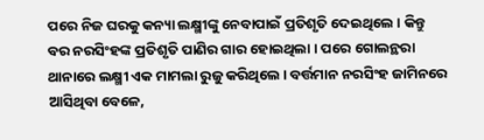ପରେ ନିଜ ଘରକୁ କନ୍ୟା ଲକ୍ଷ୍ମୀଙ୍କୁ ନେବାପାଇଁ ପ୍ରତିଶୃତି ଦେଇଥିଲେ । କିନ୍ତୁ ବର ନରସିଂହଙ୍କ ପ୍ରତିଶୃତି ପାଣିର ଗାର ହୋଇଥିଲା । ପରେ ଗୋଲନ୍ଥରା ଥାନାରେ ଲକ୍ଷ୍ମୀ ଏକ ମାମଲା ରୁଜୁ କରିଥିଲେ । ବର୍ତ୍ତମାନ ନରସିଂହ ଜାମିନରେ ଆସିଥିବା ବେଳେ,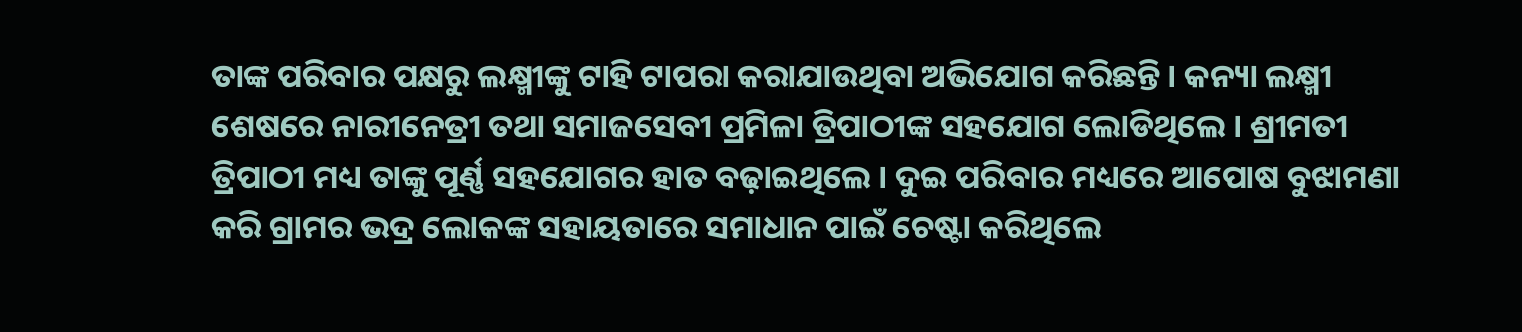ତାଙ୍କ ପରିବାର ପକ୍ଷରୁ ଲକ୍ଷ୍ମୀଙ୍କୁ ଟାହି ଟାପରା କରାଯାଉଥିବା ଅଭିଯୋଗ କରିଛନ୍ତି । କନ୍ୟା ଲକ୍ଷ୍ମୀ ଶେଷରେ ନାରୀନେତ୍ରୀ ତଥା ସମାଜସେବୀ ପ୍ରମିଳା ତ୍ରିପାଠୀଙ୍କ ସହଯୋଗ ଲୋଡିଥିଲେ । ଶ୍ରୀମତୀ ତ୍ରିପାଠୀ ମଧ୍ୟ ତାଙ୍କୁ ପୂର୍ଣ୍ଣ ସହଯୋଗର ହାତ ବଢ଼ାଇଥିଲେ । ଦୁଇ ପରିବାର ମଧ୍ୟରେ ଆପୋଷ ବୁଝାମଣା କରି ଗ୍ରାମର ଭଦ୍ର ଲୋକଙ୍କ ସହାୟତାରେ ସମାଧାନ ପାଇଁ ଚେଷ୍ଟା କରିଥିଲେ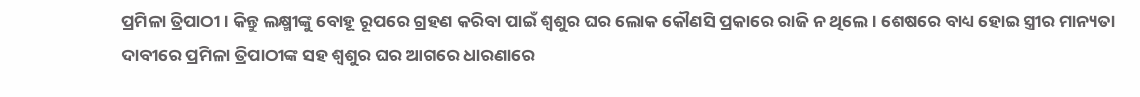ପ୍ରମିଳା ତ୍ରିପାଠୀ । କିନ୍ତୁ ଲକ୍ଷ୍ମୀଙ୍କୁ ବୋହୂ ରୂପରେ ଗ୍ରହଣ କରିବା ପାଇଁ ଶ୍ୱଶୁର ଘର ଲୋକ କୌଣସି ପ୍ରକାରେ ରାଜି ନ ଥିଲେ । ଶେଷରେ ବାଧ୍ୟ ହୋଇ ସ୍ତ୍ରୀର ମାନ୍ୟତା ଦାବୀରେ ପ୍ରମିଳା ତ୍ରିପାଠୀଙ୍କ ସହ ଶ୍ୱଶୁର ଘର ଆଗରେ ଧାରଣାରେ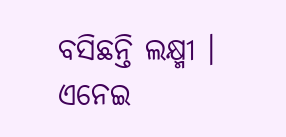ବସିଛନ୍ତି ଲକ୍ଷ୍ମୀ । ଏନେଇ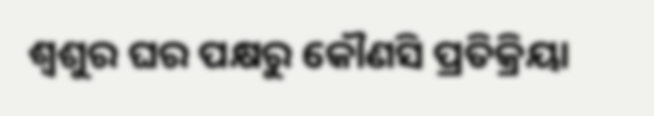ଶ୍ୱଶୁର ଘର ପକ୍ଷରୁ କୌଣସି ପ୍ରତିକ୍ରିୟା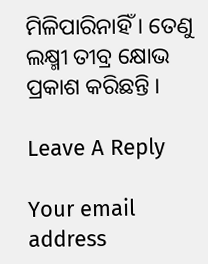ମିଳିପାରିନାହିଁ । ତେଣୁ ଲକ୍ଷ୍ମୀ ତୀବ୍ର କ୍ଷୋଭ ପ୍ରକାଶ କରିଛନ୍ତି ।

Leave A Reply

Your email address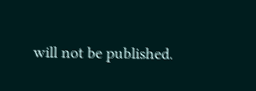will not be published.